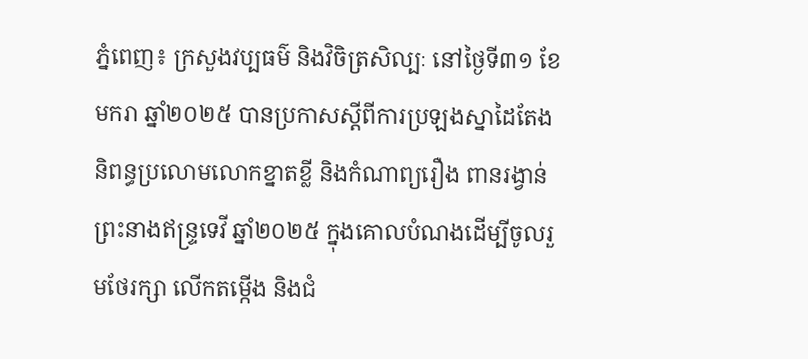ភ្នំពេញ៖ ក្រសួងវប្បធម៌ និងវិចិត្រសិល្បៈ នៅថ្ងៃទី៣១ ខែមករា ឆ្នាំ២០២៥ បានប្រកាសស្តីពីការប្រឡងស្នាដៃតែងនិពន្ធប្រលោមលោកខ្នាតខ្លី និងកំណាព្យរឿង ពានរង្វាន់ព្រះនាងឥន្ទ្រទេវី ឆ្នាំ២០២៥ ក្នុងគោលបំណងដើម្បីចូលរួមថែរក្សា លើកតម្កើង និងជំ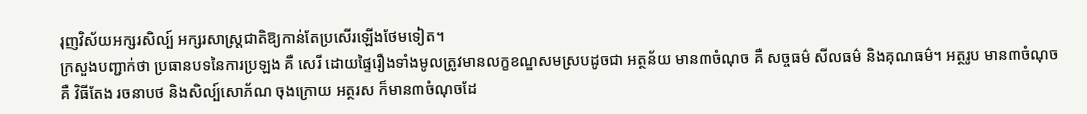រុញវិស័យអក្សរសិល្ប៍ អក្សរសាស្ត្រជាតិឱ្យកាន់តែប្រសើរឡើងថែមទៀត។
ក្រសួងបញ្ជាក់ថា ប្រធានបទនៃការប្រឡង គឺ សេរី ដោយផ្ទៃរឿងទាំងមូលត្រូវមានលក្ខខណ្ឌសមស្របដូចជា អត្ថន័យ មាន៣ចំណុច គឺ សច្ចធម៌ សីលធម៌ និងគុណធម៌។ អត្ថរូប មាន៣ចំណុច គឺ វិធីតែង រចនាបថ និងសិល្ប៍សោភ័ណ ចុងក្រោយ អត្ថរស ក៏មាន៣ចំណុចដែ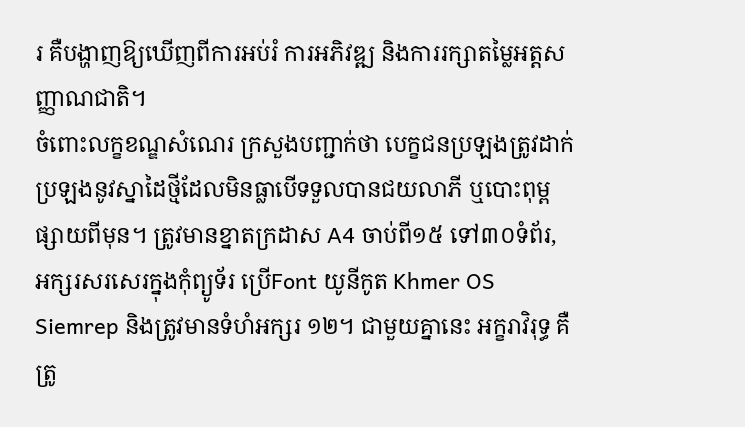រ គឺបង្ហាញឱ្យឃើញពីការអប់រំ ការអភិវឌ្ឍ និងការរក្សាតម្លៃអត្តសញ្ញាណជាតិ។
ចំពោះលក្ខខណ្ឌសំណេរ ក្រសួងបញ្ជាក់ថា បេក្ខជនប្រឡងត្រូវដាក់ប្រឡងនូវស្នាដៃថ្មីដែលមិនធ្លាបើទទួលបានជយលាភី ឬបោះពុម្ពផ្សាយពីមុន។ ត្រូវមានខ្នាតក្រដាស A4 ចាប់ពី១៥ ទៅ៣០ទំព័រ, អក្សរសរសេរក្នុងកុំព្យូទ័រ ប្រើFont យូនីកូត Khmer OS Siemrep និងត្រូវមានទំហំអក្សរ ១២។ ជាមួយគ្នានេះ អក្ខរាវិរុទ្ធ គឺត្រូ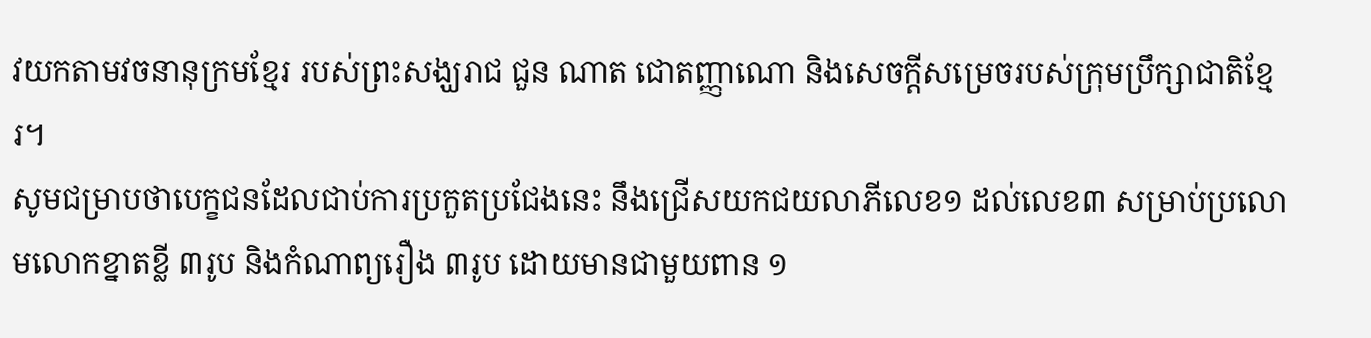វយកតាមវចនានុក្រមខ្មែរ របស់ព្រះសង្ឃរាជ ជួន ណាត ជោតញ្ញាណោ និងសេចក្តីសម្រេចរបស់ក្រុមប្រឹក្សាជាតិខ្មែរ។
សូមជម្រាបថាបេក្ខជនដែលជាប់ការប្រកួតប្រជែងនេះ នឹងជ្រើសយកជយលាភីលេខ១ ដល់លេខ៣ សម្រាប់ប្រលោមលោកខ្នាតខ្លី ៣រូប និងកំណាព្យរឿង ៣រូប ដោយមានជាមួយពាន ១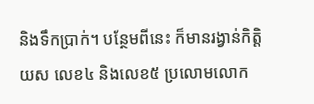និងទឹកប្រាក់។ បន្ថែមពីនេះ ក៏មានរង្វាន់កិត្តិយស លេខ៤ និងលេខ៥ ប្រលោមលោក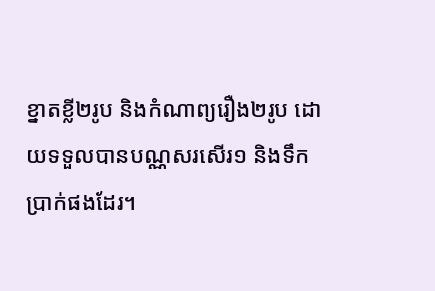ខ្នាតខ្លី២រូប និងកំណាព្យរឿង២រូប ដោយទទួលបានបណ្ណសរសើរ១ និងទឹកប្រាក់ផងដែរ។